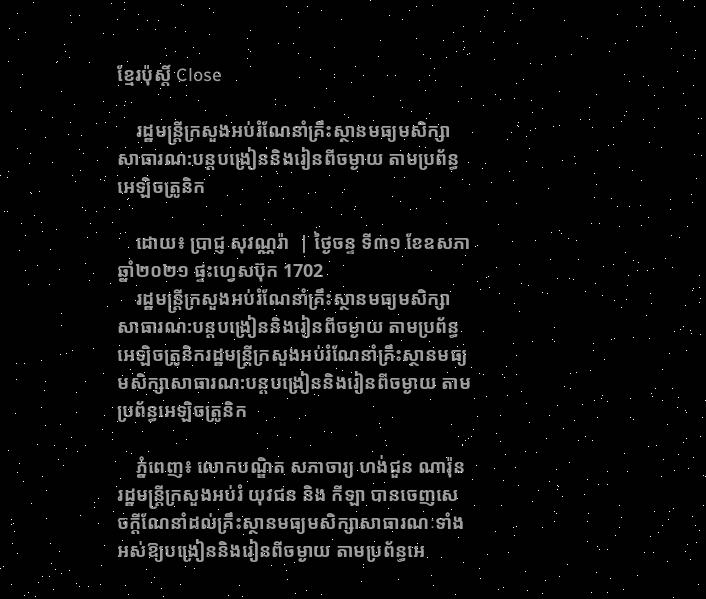ខ្មែរប៉ុស្ដិ៍ Close

    រដ្ឋមន្ដ្រីក្រសួងអប់រំណែនាំគ្រឹះស្ថានមធ្យមសិក្សាសាធារណ:បន្តបង្រៀននិងរៀនពីចម្ងាយ តាមប្រព័ន្ធអេឡិចត្រូនិក

    ដោយ៖ ប្រាជ្ញ សុវណ្ណរ៉ា  | ថ្ងៃចន្ទ ទី៣១ ខែឧសភា ឆ្នាំ២០២១ ផ្ទះហ្វេសប៊ុក 1702
    រដ្ឋមន្ដ្រីក្រសួងអប់រំណែនាំគ្រឹះស្ថានមធ្យមសិក្សាសាធារណ:បន្តបង្រៀននិងរៀនពីចម្ងាយ តាមប្រព័ន្ធអេឡិចត្រូនិករដ្ឋមន្ដ្រីក្រសួងអប់រំណែនាំគ្រឹះស្ថានមធ្យមសិក្សាសាធារណ:បន្តបង្រៀននិងរៀនពីចម្ងាយ តាមប្រព័ន្ធអេឡិចត្រូនិក

    ភ្នំពេញ៖ លោកបណ្ឌិត សភាចារ្យ ហង់ជួន ណារ៉ុន រដ្ឋមន្រ្ដីក្រសួងអប់រំ យុវជន និង កីឡា បានចេញសេចក្ដីណែនាំដល់គ្រឹះស្ថានមធ្យមសិក្សាសាធារណៈទាំងអស់ឱ្យបង្រៀននិងរៀនពីចម្ងាយ តាមប្រព័ន្ធអេ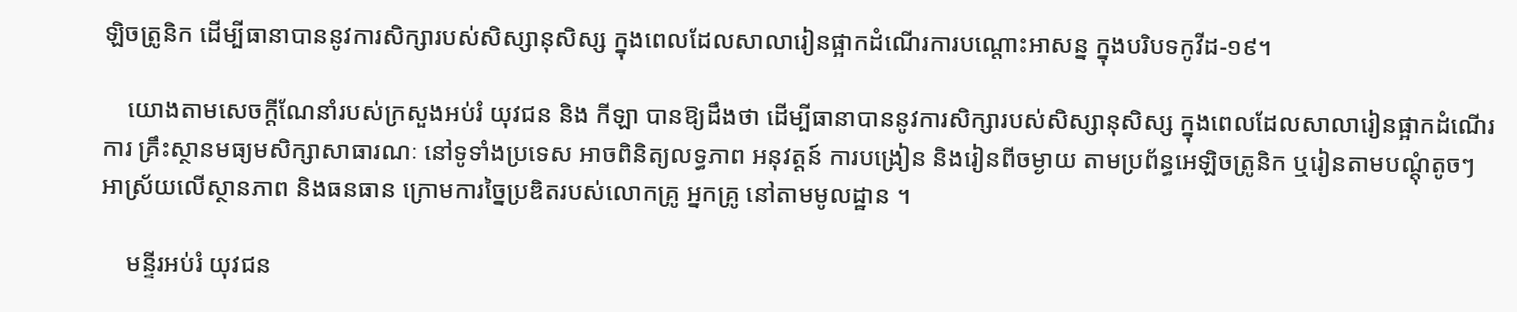ឡិចត្រូនិក ដើម្បីធានាបាននូវការសិក្សារបស់សិស្សានុសិស្ស ក្នុងពេលដែលសាលារៀនផ្អាកដំណើរការបណ្តោះអាសន្ន ក្នុងបរិបទកូវីដ-១៩។

    យោងតាមសេចក្ដីណែនាំរបស់ក្រសួងអប់រំ យុវជន និង កីឡា បានឱ្យដឹងថា ដើម្បីធានាបាននូវការសិក្សារបស់សិស្សានុសិស្ស ក្នុងពេលដែលសាលារៀនផ្អាកដំណើរ ការ គ្រឹះស្ថានមធ្យមសិក្សាសាធារណៈ នៅទូទាំងប្រទេស អាចពិនិត្យលទ្ធភាព អនុវត្តន៍ ការបង្រៀន និងរៀនពីចម្ងាយ តាមប្រព័ន្ធអេឡិចត្រូនិក ឬរៀនតាមបណ្ដុំតូចៗ អាស្រ័យលើស្ថានភាព និងធនធាន ក្រោមការច្នៃប្រឌិតរបស់លោកគ្រូ អ្នកគ្រូ នៅតាមមូលដ្ឋាន ។

    មន្ទីរអប់រំ យុវជន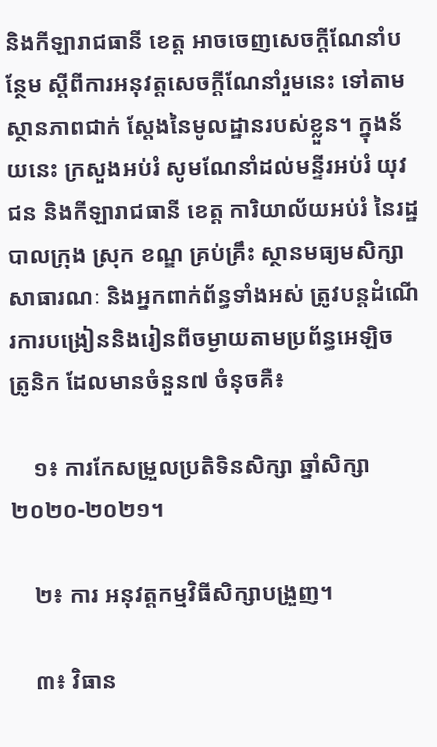និងកីឡារាជធានី ខេត្ត អាចចេញសេចក្តីណែនាំបន្ថែម ស្តីពីការអនុវត្តសេចក្តីណែនាំរួមនេះ ទៅតាមស្ថានភាពជាក់ ស្តែងនៃមូលដ្ឋានរបស់ខ្លួន។ ក្នុងន័យនេះ ក្រសួងអប់រំ សូមណែនាំដល់មន្ទីរអប់រំ យុវជន និងកីឡារាជធានី ខេត្ត ការិយាល័យអប់រំ នៃរដ្ឋបាលក្រុង ស្រុក ខណ្ឌ គ្រប់គ្រឹះ ស្ថានមធ្យមសិក្សាសាធារណៈ និងអ្នកពាក់ព័ន្ធទាំងអស់ ត្រូវបន្តដំណើរការបង្រៀននិងរៀនពីចម្ងាយតាមប្រព័ន្ធអេឡិច ត្រូនិក ដែលមានចំនួន៧ ចំនុចគឺ៖

    ១៖ ការកែសម្រួលប្រតិទិនសិក្សា ឆ្នាំសិក្សា ២០២០-២០២១។

    ២៖ ការ អនុវត្តកម្មវិធីសិក្សាបង្រួញ។

    ៣៖ វិធាន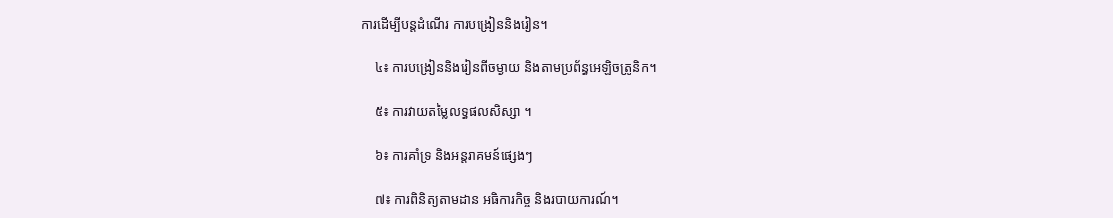ការដើម្បីបន្ដដំណើរ ការបង្រៀននិងរៀន។

    ៤៖ ការបង្រៀននិងរៀនពីចម្ងាយ និងតាមប្រព័ន្ធអេឡិចត្រូនិក។

    ៥៖ ការវាយតម្លៃលទ្ធផលសិស្សា ។

    ៦៖ ការគាំទ្រ និងអន្ដរាគមន៍ផ្សេងៗ

    ៧៖ ការពិនិត្យតាមដាន អធិការកិច្ច និងរបាយការណ៍។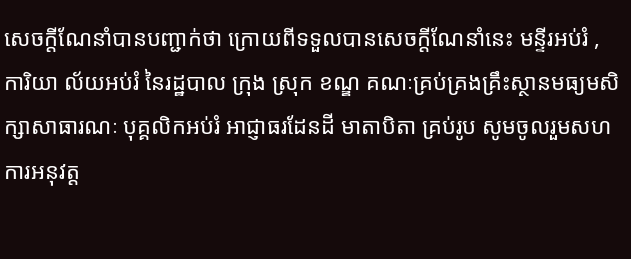សេចក្តីណែនាំបានបញ្ជាក់ថា ក្រោយពីទទួលបានសេចក្តីណែនាំនេះ មន្ទីរអប់រំ , ការិយា ល័យអប់រំ នៃរដ្ឋបាល ក្រុង ស្រុក ខណ្ឌ គណៈគ្រប់គ្រងគ្រឹះស្ថានមធ្យមសិក្សាសាធារណៈ បុគ្គលិកអប់រំ អាជ្ញាធរដែនដី មាតាបិតា គ្រប់រូប សូមចូលរួមសហការអនុវត្ត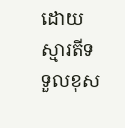ដោយស្មារតីទទួលខុស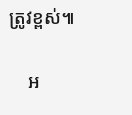ត្រូវខ្ពស់៕

    អ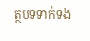ត្ថបទទាក់ទង